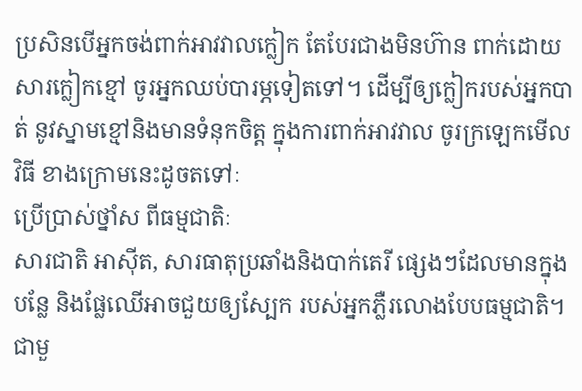ប្រសិនបើអ្នកចង់ពាក់អាវវាលក្លៀក តែបែរជាងមិនហ៊ាន ពាក់ដោយសារក្លៀកខ្មៅ ចូរអ្នកឈប់បារម្ភទៀតទៅ។ ដើម្បីឲ្យក្លៀករបស់អ្នកបាត់ នូវស្នាមខ្មៅនិងមានទំនុកចិត្ត ក្នុងការពាក់អាវវាល ចូរក្រឡេកមើលវិធី ខាងក្រោមនេះដូចតទៅៈ
ប្រើប្រាស់ថ្នាំស ពីធម្មជាតិៈ
សារជាតិ អាស៊ីត, សារធាតុប្រឆាំងនិងបាក់តេរី ផ្សេងៗដែលមានក្នុងបន្លែ និងផ្លែឈើអាចជួយឲ្យស្បែក របស់អ្នកភ្លឺរលោងបែបធម្មជាតិ។ ជាមួ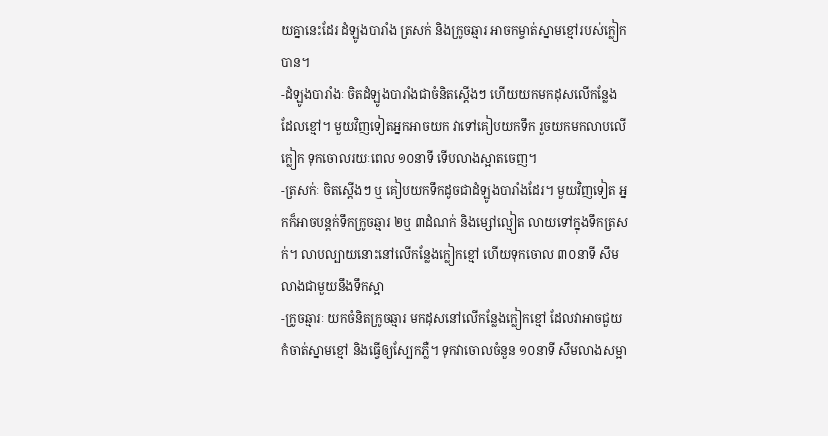យគ្នានេះដែរ ដំឡូងបារាំង ត្រសក់ និងក្រូចឆ្មារ អាចកម្ចាត់ស្នាមខ្មៅរបស់ក្លៀកបាន។
-ដំឡូងបារាំងៈ ចិតដំឡូងបារាំងជាចំនិតស្តើងៗ ហើយយកមកដុសលើកន្លែងដែលខ្មៅ។ មួយវិញទៀតអ្នកអាចយក វាទៅគៀបយកទឹក រួចយកមកលាបលើក្លៀក ទុកចោលរយៈពេល ១០នាទី ទើបលាងស្អាតចេញ។
-ត្រសក់ៈ ចិតស្តើងៗ ឬ គៀបយកទឹកដូចជាដំឡូងបារាំងដែរ។ មួយវិញទៀត អ្នកក៏អាចបន្តក់ទឹកក្រូចឆ្មារ ២ឬ ៣ដំណក់ និងម្សៅល្មៀត លាយទៅក្នុងទឹកត្រសក់។ លាបល្បាយនោះនៅលើកន្លែងក្លៀកខ្មៅ ហើយទុកចោល ៣០នាទី សឹមលាងជាមួយនឹងទឹកស្អា
-ក្រូចឆ្មារៈ យកចំនិតក្រូចឆ្មារ មកដុសនៅលើកន្លែងក្លៀកខ្មៅ ដែលវាអាចជួយកំចាត់ស្នាមខ្មៅ និងធ្វើឲ្យស្បែកភ្លឺ។ ទុកវាចោលចំនួន ១០នាទី សឹមលាងសម្អា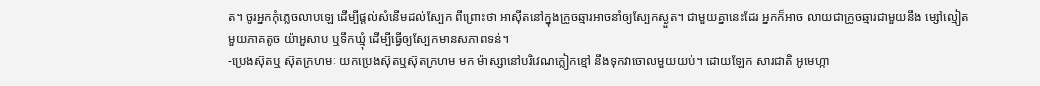ត។ ចូរអ្នកកុំភ្លេចលាបឡេ ដើម្បីផ្តល់សំនើមដល់ស្បែក ពីព្រោះថា អាស៊ីតនៅក្នុងក្រូចឆ្មារអាចនាំឲ្យស្បែកស្ងួត។ ជាមួយគ្នានេះដែរ អ្នកក៏អាច លាយជាក្រូចឆ្មារជាមួយនឹង ម្សៅល្មៀតមួយភាគតូច យ៉ាអួសាប ឬទឹកឃ្មុំ ដើម្បីធ្វើឲ្យស្បែកមានសភាពទន់។
-ប្រេងស៊ុតឬ ស៊ុតក្រហមៈ យកប្រេងស៊ុតឬស៊ុតក្រហម មក ម៉ាស្សានៅបរិវេណក្លៀកខ្មៅ នឹងទុកវាចោលមួយយប់។ ដោយឡែក សារជាតិ អូមេហ្កា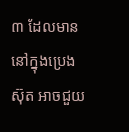៣ ដែលមាននៅក្នុងប្រេងស៊ុត អាចជួយ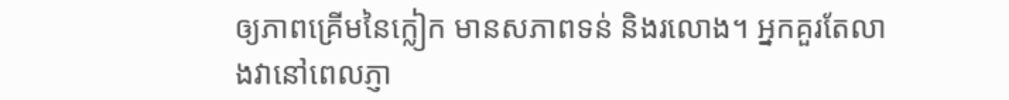ឲ្យភាពគ្រើមនៃក្លៀក មានសភាពទន់ និងរលោង។ អ្នកគួរតែលាងវានៅពេលភ្ញា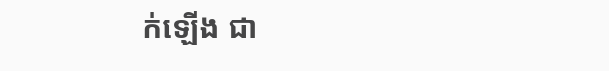ក់ឡើង ជា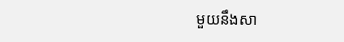មួយនឹងសា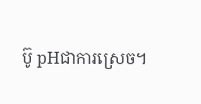ប៊ូ pHជាការស្រេច។